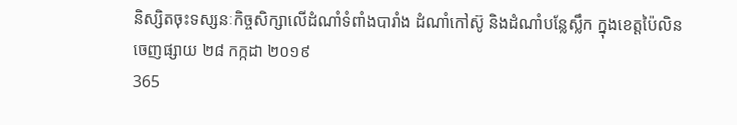និស្សិតចុះទស្សនៈកិច្ចសិក្សាលើដំណាំទំពាំងបារាំង ដំណាំកៅស៊ូ និងដំណាំបន្លែស្លឹក ក្នុងខេត្តប៉ៃលិន
ចេញផ្សាយ ២៨ កក្កដា ២០១៩
365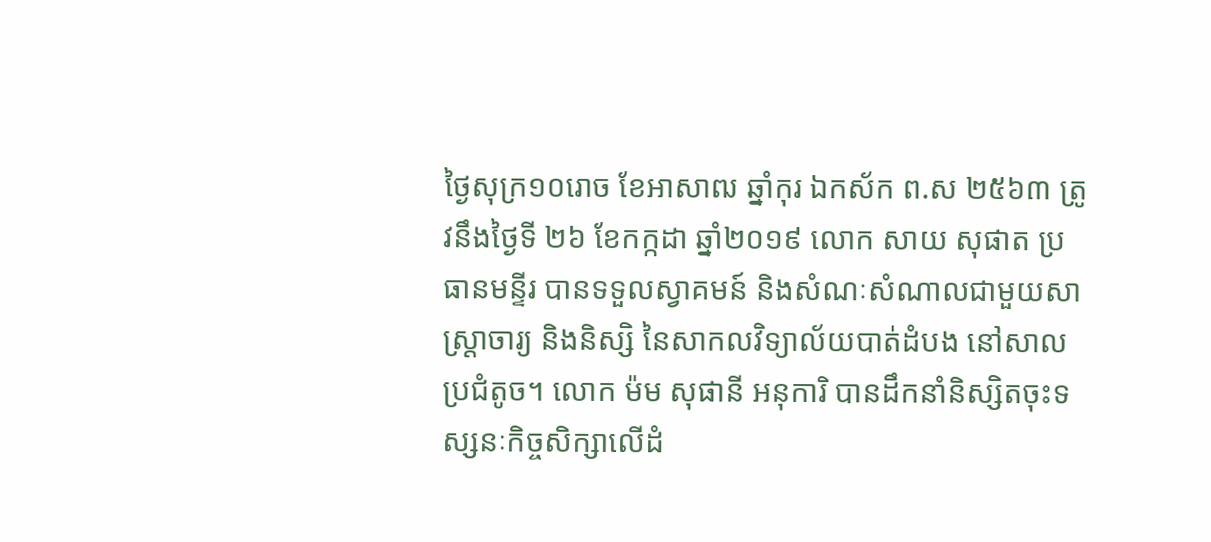ថ្ងៃសុក្រ១០រោច ខែអាសាឍ ឆ្នាំកុរ ឯកស័ក ព.ស ២៥៦៣ ត្រូវនឹងថ្ងៃទី ២៦ ខែកក្កដា ឆ្នាំ២០១៩ លោក សាយ សុផាត ប្រធានមន្ទីរ បានទទួលស្វាគមន៍ និងសំណៈសំណាលជាមួយសាស្រ្តាចារ្យ និងនិស្សិ នៃសាកលវិទ្យាល័យបាត់ដំបង នៅសាលប្រជំតូច។ លោក ម៉ម សុផានី អនុការិ បានដឹកនាំនិស្សិតចុះទស្សនៈកិច្ចសិក្សាលើដំ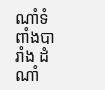ណាំទំពាំងបារាំង ដំណាំ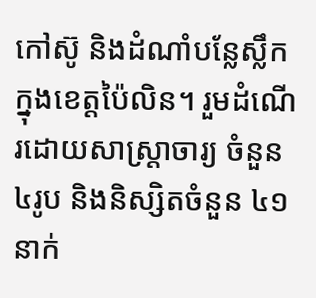កៅស៊ូ និងដំណាំបន្លែស្លឹក ក្នុងខេត្តប៉ៃលិន។ រួមដំណើរដោយសាស្រ្តាចារ្យ ចំនួន៤រូប និងនិស្សិតចំនួន ៤១នាក់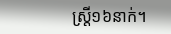ស្រ្តី១៦នាក់។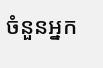ចំនួនអ្នក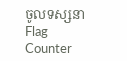ចូលទស្សនា
Flag Counter